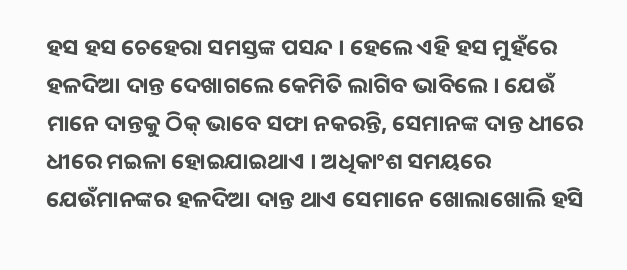ହସ ହସ ଚେହେରା ସମସ୍ତଙ୍କ ପସନ୍ଦ । ହେଲେ ଏହି ହସ ମୁହଁରେ ହଳଦିଆ ଦାନ୍ତ ଦେଖାଗଲେ କେମିତି ଲାଗିବ ଭାବିଲେ । ଯେଉଁ ମାନେ ଦାନ୍ତକୁ ଠିକ୍ ଭାବେ ସଫା ନକରନ୍ତି, ସେମାନଙ୍କ ଦାନ୍ତ ଧୀରେ ଧୀରେ ମଇଳା ହୋଇଯାଇଥାଏ । ଅଧିକାଂଶ ସମୟରେ ଯେଉଁମାନଙ୍କର ହଳଦିଆ ଦାନ୍ତ ଥାଏ ସେମାନେ ଖୋଲାଖୋଲି ହସି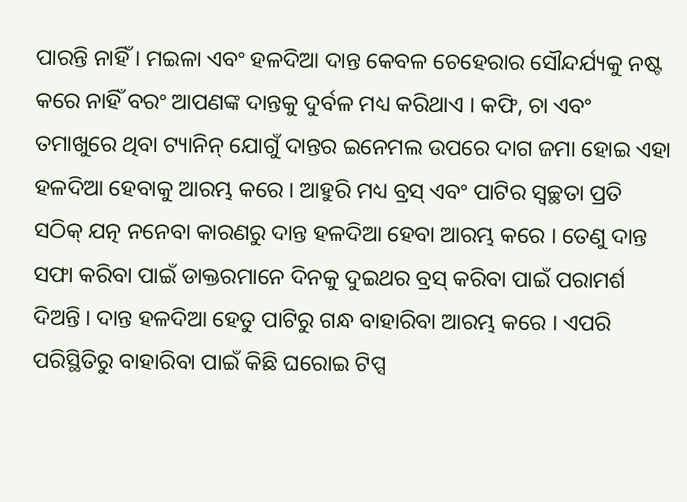ପାରନ୍ତି ନାହିଁ । ମଇଳା ଏବଂ ହଳଦିଆ ଦାନ୍ତ କେବଳ ଚେହେରାର ସୌନ୍ଦର୍ଯ୍ୟକୁ ନଷ୍ଟ କରେ ନାହିଁ ବରଂ ଆପଣଙ୍କ ଦାନ୍ତକୁ ଦୁର୍ବଳ ମଧ୍ୟ କରିଥାଏ । କଫି, ଚା ଏବଂ ତମାଖୁରେ ଥିବା ଟ୍ୟାନିନ୍ ଯୋଗୁଁ ଦାନ୍ତର ଇନେମଲ ଉପରେ ଦାଗ ଜମା ହୋଇ ଏହା ହଳଦିଆ ହେବାକୁ ଆରମ୍ଭ କରେ । ଆହୁରି ମଧ୍ୟ ବ୍ରସ୍ ଏବଂ ପାଟିର ସ୍ୱଚ୍ଛତା ପ୍ରତି ସଠିକ୍ ଯତ୍ନ ନନେବା କାରଣରୁ ଦାନ୍ତ ହଳଦିଆ ହେବା ଆରମ୍ଭ କରେ । ତେଣୁ ଦାନ୍ତ ସଫା କରିବା ପାଇଁ ଡାକ୍ତରମାନେ ଦିନକୁ ଦୁଇଥର ବ୍ରସ୍ କରିବା ପାଇଁ ପରାମର୍ଶ ଦିଅନ୍ତି । ଦାନ୍ତ ହଳଦିଆ ହେତୁ ପାଟିରୁ ଗନ୍ଧ ବାହାରିବା ଆରମ୍ଭ କରେ । ଏପରି ପରିସ୍ଥିତିରୁ ବାହାରିବା ପାଇଁ କିଛି ଘରୋଇ ଟିପ୍ସ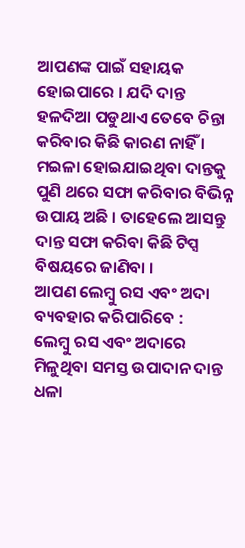ଆପଣଙ୍କ ପାଇଁ ସହାୟକ ହୋଇପାରେ । ଯଦି ଦାନ୍ତ ହଳଦିଆ ପଡୁଥାଏ ତେବେ ଚିନ୍ତା କରିବାର କିଛି କାରଣ ନାହିଁ । ମଇଳା ହୋଇଯାଇଥିବା ଦାନ୍ତକୁ ପୁଣି ଥରେ ସଫା କରିବାର ବିଭିନ୍ନ ଉପାୟ ଅଛି । ତାହେଲେ ଆସନ୍ତୁ ଦାନ୍ତ ସଫା କରିବା କିଛି ଟିପ୍ସ ବିଷୟରେ ଜାଣିବା ।
ଆପଣ ଲେମ୍ବୁ ରସ ଏବଂ ଅଦା ବ୍ୟବହାର କରିପାରିବେ :
ଲେମ୍ବୁ ରସ ଏବଂ ଅଦାରେ ମିଳୁଥିବା ସମସ୍ତ ଉପାଦାନ ଦାନ୍ତ ଧଳା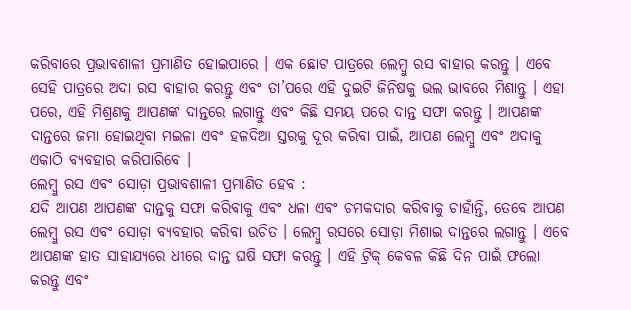କରିବାରେ ପ୍ରଭାବଶାଳୀ ପ୍ରମାଣିତ ହୋଇପାରେ । ଏକ ଛୋଟ ପାତ୍ରରେ ଲେମ୍ବୁ ରସ ବାହାର କରନ୍ତୁ । ଏବେ ସେହି ପାତ୍ରରେ ଅଦା ରସ ବାହାର କରନ୍ତୁ ଏବଂ ତା’ପରେ ଏହି ଦୁଇଟି ଜିନିଷକୁ ଭଲ ଭାବରେ ମିଶାନ୍ତୁ । ଏହା ପରେ, ଏହି ମିଶ୍ରଣକୁ ଆପଣଙ୍କ ଦାନ୍ତରେ ଲଗାନ୍ତୁ ଏବଂ କିଛି ସମୟ ପରେ ଦାନ୍ତ ସଫା କରନ୍ତୁ । ଆପଣଙ୍କ ଦାନ୍ତରେ ଜମା ହୋଇଥିବା ମଇଳା ଏବଂ ହଳଦିଆ ସ୍ତରକୁ ଦୂର କରିବା ପାଇଁ, ଆପଣ ଲେମ୍ବୁ ଏବଂ ଅଦାକୁ ଏକାଠି ବ୍ୟବହାର କରିପାରିବେ ।
ଲେମ୍ବୁ ରସ ଏବଂ ସୋଡ଼ା ପ୍ରଭାବଶାଳୀ ପ୍ରମାଣିତ ହେବ :
ଯଦି ଆପଣ ଆପଣଙ୍କ ଦାନ୍ତକୁ ସଫା କରିବାକୁ ଏବଂ ଧଳା ଏବଂ ଚମକଦାର କରିବାକୁ ଚାହାଁନ୍ତି, ତେବେ ଆପଣ ଲେମ୍ବୁ ରସ ଏବଂ ସୋଡ଼ା ବ୍ୟବହାର କରିବା ଉଚିତ । ଲେମ୍ବୁ ରସରେ ସୋଡ଼ା ମିଶାଇ ଦାନ୍ତରେ ଲଗାନ୍ତୁ । ଏବେ ଆପଣଙ୍କ ହାତ ସାହାଯ୍ୟରେ ଧୀରେ ଦାନ୍ତ ଘଷି ସଫା କରନ୍ତୁ । ଏହି ଟ୍ରିକ୍ କେବଳ କିଛି ଦିନ ପାଇଁ ଫଲୋ କରନ୍ତୁ ଏବଂ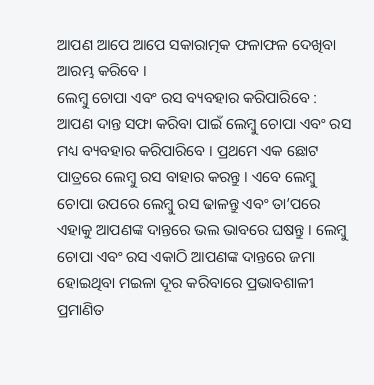ଆପଣ ଆପେ ଆପେ ସକାରାତ୍ମକ ଫଳାଫଳ ଦେଖିବା ଆରମ୍ଭ କରିବେ ।
ଲେମ୍ବୁ ଚୋପା ଏବଂ ରସ ବ୍ୟବହାର କରିପାରିବେ :
ଆପଣ ଦାନ୍ତ ସଫା କରିବା ପାଇଁ ଲେମ୍ବୁ ଚୋପା ଏବଂ ରସ ମଧ୍ୟ ବ୍ୟବହାର କରିପାରିବେ । ପ୍ରଥମେ ଏକ ଛୋଟ ପାତ୍ରରେ ଲେମ୍ବୁ ରସ ବାହାର କରନ୍ତୁ । ଏବେ ଲେମ୍ବୁ ଚୋପା ଉପରେ ଲେମ୍ବୁ ରସ ଢାଳନ୍ତୁ ଏବଂ ତା’ପରେ ଏହାକୁ ଆପଣଙ୍କ ଦାନ୍ତରେ ଭଲ ଭାବରେ ଘଷନ୍ତୁ । ଲେମ୍ବୁ ଚୋପା ଏବଂ ରସ ଏକାଠି ଆପଣଙ୍କ ଦାନ୍ତରେ ଜମା ହୋଇଥିବା ମଇଳା ଦୂର କରିବାରେ ପ୍ରଭାବଶାଳୀ ପ୍ରମାଣିତ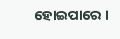ହୋଇପାରେ ।